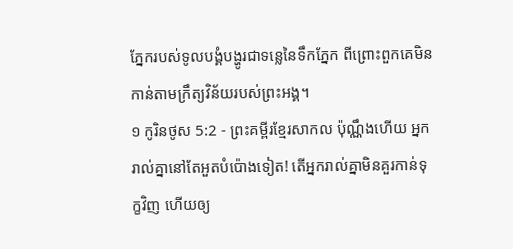ភ្នែករបស់ទូលបង្គំបង្ហូរជាទន្លេនៃទឹកភ្នែក ពីព្រោះពួកគេមិនកាន់តាមក្រឹត្យវិន័យរបស់ព្រះអង្គ។
១ កូរិនថូស 5:2 - ព្រះគម្ពីរខ្មែរសាកល ប៉ុណ្ណឹងហើយ អ្នករាល់គ្នានៅតែអួតបំប៉ោងទៀត! តើអ្នករាល់គ្នាមិនគួរកាន់ទុក្ខវិញ ហើយឲ្យ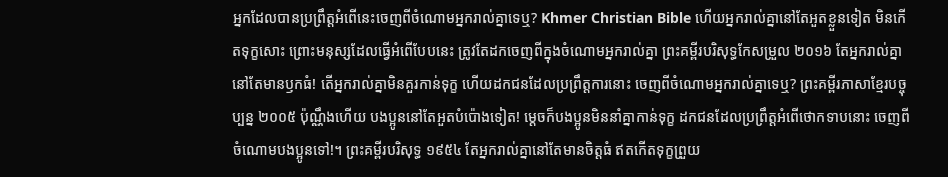អ្នកដែលបានប្រព្រឹត្តអំពើនេះចេញពីចំណោមអ្នករាល់គ្នាទេឬ? Khmer Christian Bible ហើយអ្នករាល់គ្នានៅតែអួតខ្លួនទៀត មិនកើតទុក្ខសោះ ព្រោះមនុស្សដែលធ្វើអំពើបែបនេះ ត្រូវតែដកចេញពីក្នុងចំណោមអ្នករាល់គ្នា ព្រះគម្ពីរបរិសុទ្ធកែសម្រួល ២០១៦ តែអ្នករាល់គ្នានៅតែមានឫកធំ! តើអ្នករាល់គ្នាមិនគួរកាន់ទុក្ខ ហើយដកជនដែលប្រព្រឹត្តការនោះ ចេញពីចំណោមអ្នករាល់គ្នាទេឬ? ព្រះគម្ពីរភាសាខ្មែរបច្ចុប្បន្ន ២០០៥ ប៉ុណ្ណឹងហើយ បងប្អូននៅតែអួតបំប៉ោងទៀត! ម្ដេចក៏បងប្អូនមិននាំគ្នាកាន់ទុក្ខ ដកជនដែលប្រព្រឹត្តអំពើថោកទាបនោះ ចេញពីចំណោមបងប្អូនទៅ!។ ព្រះគម្ពីរបរិសុទ្ធ ១៩៥៤ តែអ្នករាល់គ្នានៅតែមានចិត្តធំ ឥតកើតទុក្ខព្រួយ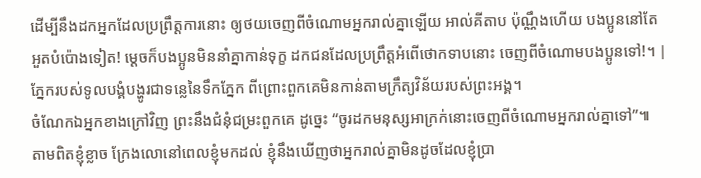ដើម្បីនឹងដកអ្នកដែលប្រព្រឹត្តការនោះ ឲ្យថយចេញពីចំណោមអ្នករាល់គ្នាឡើយ អាល់គីតាប ប៉ុណ្ណឹងហើយ បងប្អូននៅតែអួតបំប៉ោងទៀត! ម្ដេចក៏បងប្អូនមិននាំគ្នាកាន់ទុក្ខ ដកជនដែលប្រព្រឹត្ដអំពើថោកទាបនោះ ចេញពីចំណោមបងប្អូនទៅ!។ |
ភ្នែករបស់ទូលបង្គំបង្ហូរជាទន្លេនៃទឹកភ្នែក ពីព្រោះពួកគេមិនកាន់តាមក្រឹត្យវិន័យរបស់ព្រះអង្គ។
ចំណែកឯអ្នកខាងក្រៅវិញ ព្រះនឹងជំនុំជម្រះពួកគេ ដូច្នេះ “ចូរដកមនុស្សអាក្រក់នោះចេញពីចំណោមអ្នករាល់គ្នាទៅ”៕
តាមពិតខ្ញុំខ្លាច ក្រែងលោនៅពេលខ្ញុំមកដល់ ខ្ញុំនឹងឃើញថាអ្នករាល់គ្នាមិនដូចដែលខ្ញុំប្រា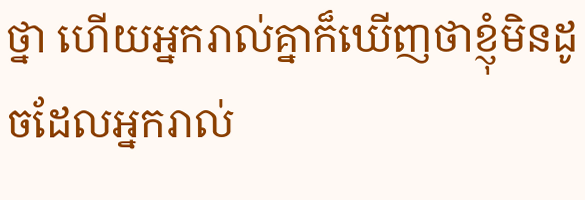ថ្នា ហើយអ្នករាល់គ្នាក៏ឃើញថាខ្ញុំមិនដូចដែលអ្នករាល់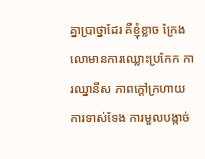គ្នាប្រាថ្នាដែរ គឺខ្ញុំខ្លាច ក្រែងលោមានការឈ្លោះប្រកែក ការឈ្នានីស ភាពក្ដៅក្រហាយ ការទាស់ទែង ការមួលបង្កាច់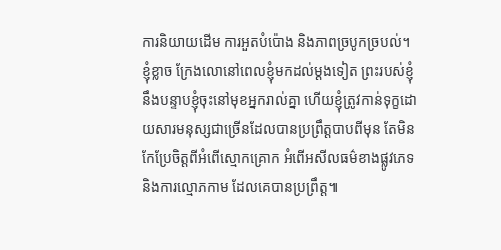ការនិយាយដើម ការអួតបំប៉ោង និងភាពច្របូកច្របល់។
ខ្ញុំខ្លាច ក្រែងលោនៅពេលខ្ញុំមកដល់ម្ដងទៀត ព្រះរបស់ខ្ញុំនឹងបន្ទាបខ្ញុំចុះនៅមុខអ្នករាល់គ្នា ហើយខ្ញុំត្រូវកាន់ទុក្ខដោយសារមនុស្សជាច្រើនដែលបានប្រព្រឹត្តបាបពីមុន តែមិនកែប្រែចិត្តពីអំពើស្មោកគ្រោក អំពើអសីលធម៌ខាងផ្លូវភេទ និងការល្មោភកាម ដែលគេបានប្រព្រឹត្ត៕